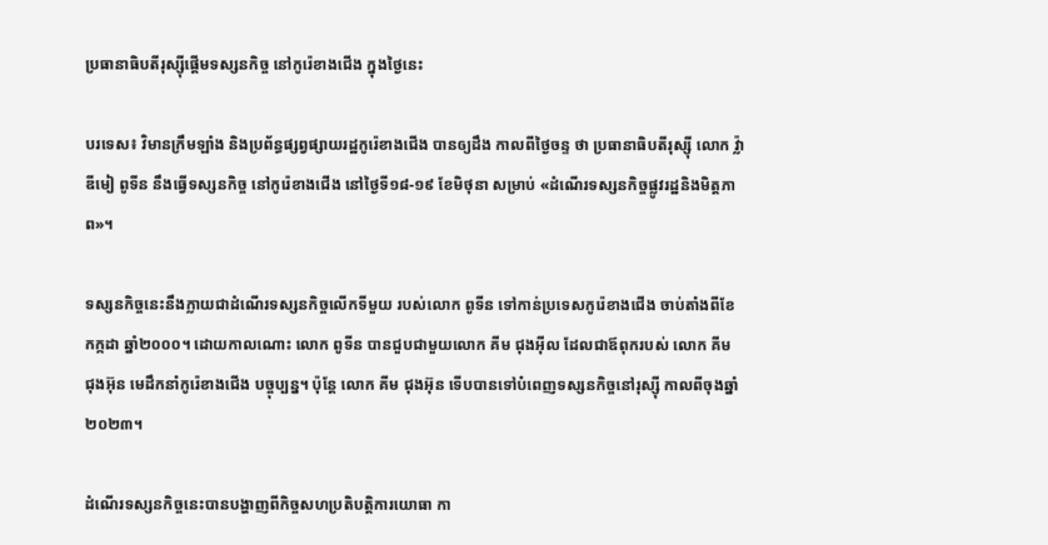ប្រធានាធិបតីរុស្ស៊ីផ្តើមទស្សនកិច្ច នៅកូរ៉េខាងជើង ក្នុងថ្ងៃនេះ

បរទេស៖ វិមានក្រឹមឡាំង និងប្រព័ន្ធផ្សព្វផ្សាយរដ្ឋកូរ៉េខាងជើង បានឲ្យដឹង កាលពីថ្ងៃចន្ទ ថា ប្រធានាធិបតីរុស្ស៊ី លោក វ្ល៉ាឌីមៀ ពូទីន នឹងធ្វើទស្សនកិច្ច នៅកូរ៉េខាងជើង នៅថ្ងៃទី១៨-១៩ ខែមិថុនា សម្រាប់ «ដំណើរទស្សនកិច្ចផ្លូវរដ្ឋនិងមិត្តភាព»។

ទស្សនកិច្ចនេះនឹងក្លាយជាដំណើរទស្សនកិច្ចលើកទីមួយ របស់លោក ពូទីន ទៅកាន់ប្រទេសកូរ៉េខាងជើង ចាប់តាំងពីខែកក្កដា ឆ្នាំ២០០០។ ដោយកាលណោះ លោក ពូទីន បានជួបជាមួយលោក គីម ជុងអ៊ីល ដែលជាឪពុករបស់ លោក គីម ជុងអ៊ុន មេដឹកនាំកូរ៉េខាងជើង បច្ចុប្បន្ន។ ប៉ុន្តែ លោក គីម ជុងអ៊ុន ទើបបានទៅបំពេញទស្សនកិច្ចនៅរុស្ស៊ី កាលពីចុងឆ្នាំ២០២៣។

ដំណើរទស្សនកិច្ចនេះបានបង្ហាញពីកិច្ចសហប្រតិបត្តិការយោធា កា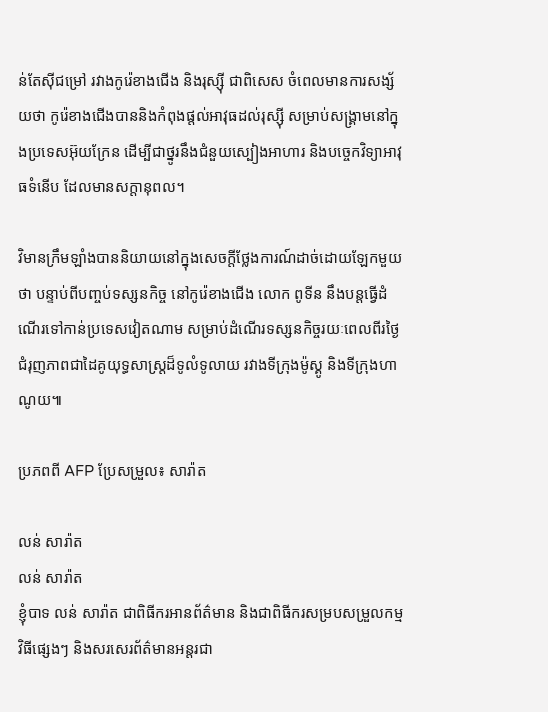ន់តែស៊ីជម្រៅ រវាងកូរ៉េខាងជើង និងរុស្ស៊ី ជាពិសេស ចំពេលមានការសង្ស័យថា កូរ៉េខាងជើងបាននិងកំពុងផ្តល់អាវុធដល់រុស្ស៊ី សម្រាប់សង្គ្រាមនៅក្នុងប្រទេសអ៊ុយក្រែន ដើម្បីជាថ្នូរនឹងជំនួយស្បៀងអាហារ និងបច្ចេកវិទ្យាអាវុធទំនើប ដែលមានសក្តានុពល។

វិមានក្រឹមឡាំងបាននិយាយនៅក្នុងសេចក្តីថ្លែងការណ៍ដាច់ដោយឡែកមួយថា បន្ទាប់ពីបញ្ចប់ទស្សនកិច្ច នៅកូរ៉េខាងជើង លោក ពូទីន នឹងបន្តធ្វើដំណើរទៅកាន់ប្រទេសវៀតណាម សម្រាប់ដំណើរទស្សនកិច្ចរយៈពេលពីរថ្ងៃ ជំរុញភាពជាដៃគូយុទ្ធសាស្ត្រដ៏ទូលំទូលាយ រវាងទីក្រុងម៉ូស្គូ និងទីក្រុងហាណូយ៕

ប្រភពពី AFP ប្រែសម្រួល៖ សារ៉ាត

លន់ សារ៉ាត
លន់ សារ៉ាត
ខ្ញុំបាទ លន់ សារ៉ាត ជាពិធីករអានព័ត៌មាន និងជាពិធីករសម្របសម្រួលកម្មវិធីផ្សេងៗ និងសរសេរព័ត៌មានអន្តរជា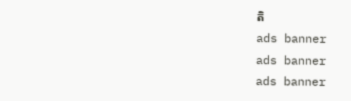តិ
ads banner
ads banner
ads banner